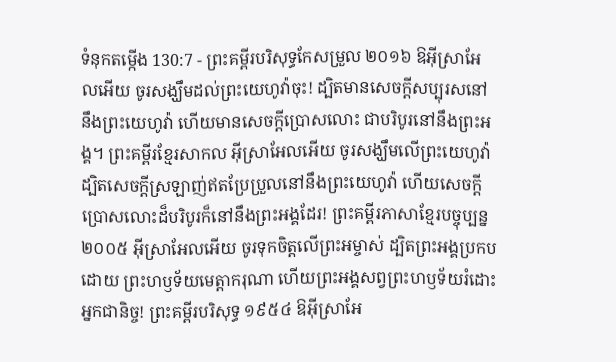ទំនុកតម្កើង 130:7 - ព្រះគម្ពីរបរិសុទ្ធកែសម្រួល ២០១៦ ឱអ៊ីស្រាអែលអើយ ចូរសង្ឃឹមដល់ព្រះយេហូវ៉ាចុះ! ដ្បិតមានសេចក្ដីសប្បុរសនៅនឹងព្រះយេហូវ៉ា ហើយមានសេចក្ដីប្រោសលោះ ជាបរិបូរនៅនឹងព្រះអង្គ។ ព្រះគម្ពីរខ្មែរសាកល អ៊ីស្រាអែលអើយ ចូរសង្ឃឹមលើព្រះយេហូវ៉ា ដ្បិតសេចក្ដីស្រឡាញ់ឥតប្រែប្រួលនៅនឹងព្រះយេហូវ៉ា ហើយសេចក្ដីប្រោសលោះដ៏បរិបូរក៏នៅនឹងព្រះអង្គដែរ! ព្រះគម្ពីរភាសាខ្មែរបច្ចុប្បន្ន ២០០៥ អ៊ីស្រាអែលអើយ ចូរទុកចិត្តលើព្រះអម្ចាស់ ដ្បិតព្រះអង្គប្រកបដោយ ព្រះហឫទ័យមេត្តាករុណា ហើយព្រះអង្គសព្វព្រះហឫទ័យរំដោះអ្នកជានិច្ច! ព្រះគម្ពីរបរិសុទ្ធ ១៩៥៤ ឱអ៊ីស្រាអែ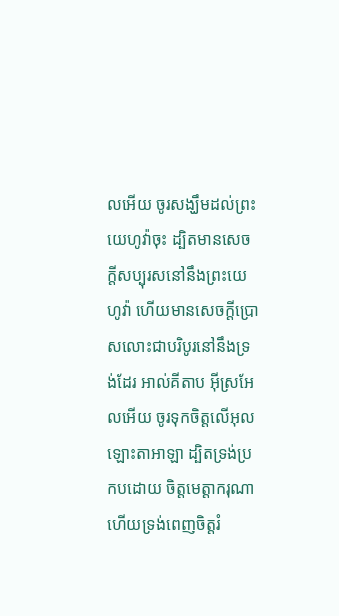លអើយ ចូរសង្ឃឹមដល់ព្រះយេហូវ៉ាចុះ ដ្បិតមានសេចក្ដីសប្បុរសនៅនឹងព្រះយេហូវ៉ា ហើយមានសេចក្ដីប្រោសលោះជាបរិបូរនៅនឹងទ្រង់ដែរ អាល់គីតាប អ៊ីស្រអែលអើយ ចូរទុកចិត្តលើអុលឡោះតាអាឡា ដ្បិតទ្រង់ប្រកបដោយ ចិត្តមេត្តាករុណា ហើយទ្រង់ពេញចិត្តរំ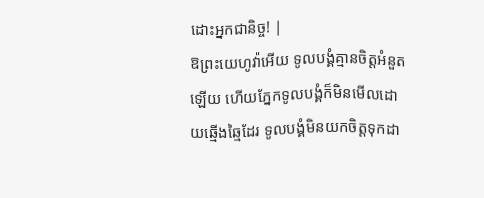ដោះអ្នកជានិច្ច! |
ឱព្រះយេហូវ៉ាអើយ ទូលបង្គំគ្មានចិត្តអំនួតឡើយ ហើយភ្នែកទូលបង្គំក៏មិនមើលដោយឆ្មើងឆ្មៃដែរ ទូលបង្គំមិនយកចិត្តទុកដា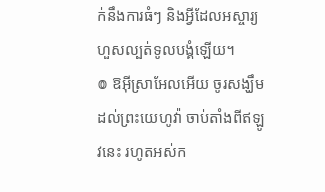ក់នឹងការធំៗ និងអ្វីដែលអស្ចារ្យហួសល្បត់ទូលបង្គំឡើយ។
៙ ឱអ៊ីស្រាអែលអើយ ចូរសង្ឃឹមដល់ព្រះយេហូវ៉ា ចាប់តាំងពីឥឡូវនេះ រហូតអស់ក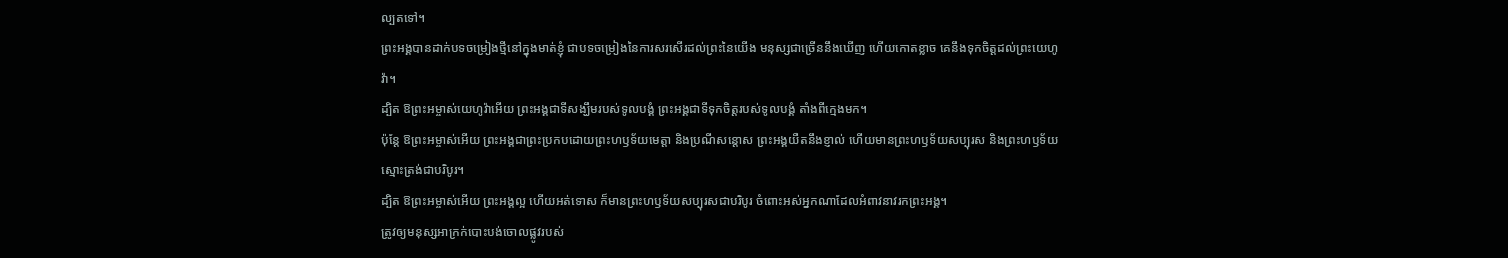ល្បតទៅ។
ព្រះអង្គបានដាក់បទចម្រៀងថ្មីនៅក្នុងមាត់ខ្ញុំ ជាបទចម្រៀងនៃការសរសើរដល់ព្រះនៃយើង មនុស្សជាច្រើននឹងឃើញ ហើយកោតខ្លាច គេនឹងទុកចិត្តដល់ព្រះយេហូវ៉ា។
ដ្បិត ឱព្រះអម្ចាស់យេហូវ៉ាអើយ ព្រះអង្គជាទីសង្ឃឹមរបស់ទូលបង្គំ ព្រះអង្គជាទីទុកចិត្តរបស់ទូលបង្គំ តាំងពីក្មេងមក។
ប៉ុន្ដែ ឱព្រះអម្ចាស់អើយ ព្រះអង្គជាព្រះប្រកបដោយព្រះហឫទ័យមេត្តា និងប្រណីសន្ដោស ព្រះអង្គយឺតនឹងខ្ញាល់ ហើយមានព្រះហឫទ័យសប្បុរស និងព្រះហឫទ័យស្មោះត្រង់ជាបរិបូរ។
ដ្បិត ឱព្រះអម្ចាស់អើយ ព្រះអង្គល្អ ហើយអត់ទោស ក៏មានព្រះហឫទ័យសប្បុរសជាបរិបូរ ចំពោះអស់អ្នកណាដែលអំពាវនាវរកព្រះអង្គ។
ត្រូវឲ្យមនុស្សអាក្រក់បោះបង់ចោលផ្លូវរបស់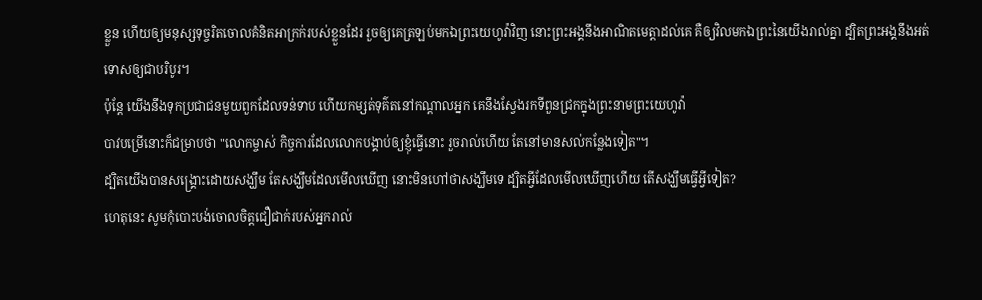ខ្លួន ហើយឲ្យមនុស្សទុច្ចរិតចោលគំនិតអាក្រក់របស់ខ្លួនដែរ រួចឲ្យគេត្រឡប់មកឯព្រះយេហូវ៉ាវិញ នោះព្រះអង្គនឹងអាណិតមេត្តាដល់គេ គឺឲ្យវិលមកឯព្រះនៃយើងរាល់គ្នា ដ្បិតព្រះអង្គនឹងអត់ទោសឲ្យជាបរិបូរ។
ប៉ុន្ដែ យើងនឹងទុកប្រជាជនមួយពួកដែលទន់ទាប ហើយកម្សត់ទុគ៌តនៅកណ្ដាលអ្នក គេនឹងស្វែងរកទីពួនជ្រកក្នុងព្រះនាមព្រះយេហូវ៉ា
បាវបម្រើនោះក៏ជម្រាបថា "លោកម្ចាស់ កិច្ចការដែលលោកបង្គាប់ឲ្យខ្ញុំធ្វើនោះ រួចរាល់ហើយ តែនៅមានសល់កន្លែងទៀត"។
ដ្បិតយើងបានសង្គ្រោះដោយសង្ឃឹម តែសង្ឃឹមដែលមើលឃើញ នោះមិនហៅថាសង្ឃឹមទេ ដ្បិតអ្វីដែលមើលឃើញហើយ តើសង្ឃឹមធ្វើអ្វីទៀត?
ហេតុនេះ សូមកុំបោះបង់ចោលចិត្តជឿជាក់របស់អ្នករាល់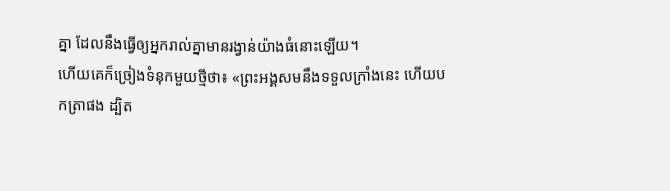គ្នា ដែលនឹងធ្វើឲ្យអ្នករាល់គ្នាមានរង្វាន់យ៉ាងធំនោះឡើយ។
ហើយគេក៏ច្រៀងទំនុកមួយថ្មីថា៖ «ព្រះអង្គសមនឹងទទួលក្រាំងនេះ ហើយបកត្រាផង ដ្បិត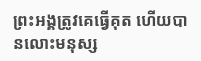ព្រះអង្គត្រូវគេធ្វើគុត ហើយបានលោះមនុស្ស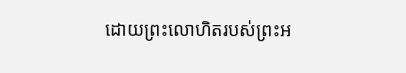ដោយព្រះលោហិតរបស់ព្រះអ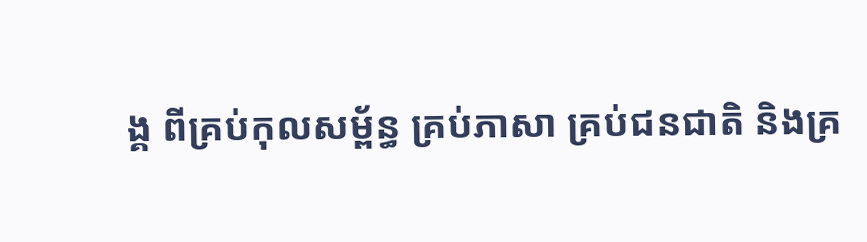ង្គ ពីគ្រប់កុលសម្ព័ន្ធ គ្រប់ភាសា គ្រប់ជនជាតិ និងគ្រ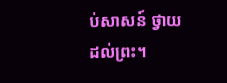ប់សាសន៍ ថ្វាយដល់ព្រះ។